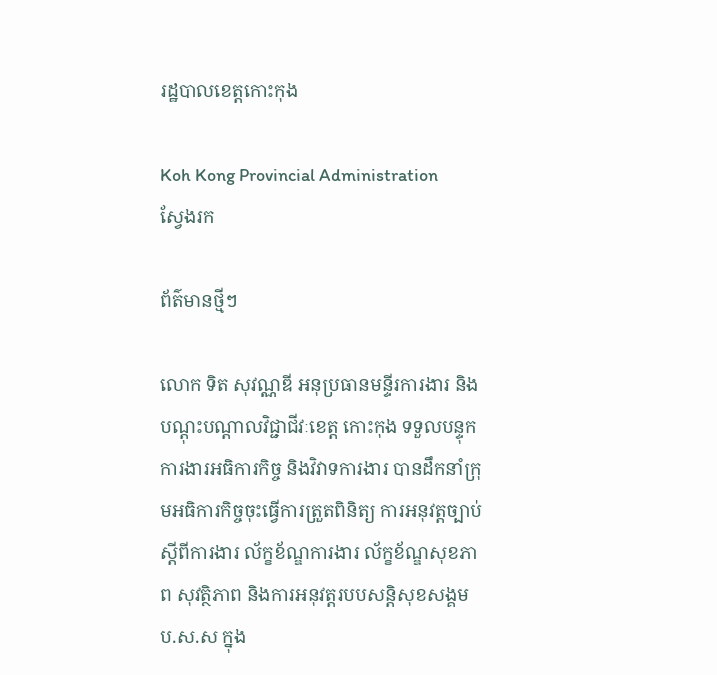រដ្ឋបាលខេត្តកោះកុង

Koh Kong Provincial Administration
ស្វែងរក

ព័ត៌មានថ្មីៗ

លោក ទិត សុវណ្ណឌី អនុប្រធានមន្ទីរការងារ និងបណ្ដុះបណ្ដាលវិជ្ជាជីវៈខេត្ត កោះកុង ទទួលបន្ទុកការងារអធិការកិច្ច និងវិវាទការងារ បានដឹកនាំក្រុមអធិការកិច្ចចុះធ្វើការត្រួតពិនិត្យ ការអនុវត្តច្បាប់ ស្ដីពីការងារ ល័ក្ខខ័ណ្ឌការងារ ល័ក្ខខ័ណ្ឌសុខភាព សុវត្ថិភាព និងការអនុវត្តរបបសន្តិសុខសង្គម ប.ស.ស ក្នុង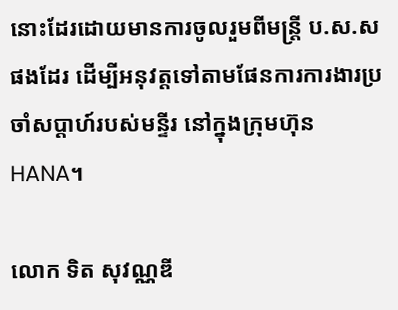នោះដែរដោយមានការចូលរួមពីមន្ត្រី ប.ស.ស ផងដែរ ដើម្បីអនុវត្តទៅតាមផែនការការងារប្រចាំសប្ដាហ៍របស់មន្ទីរ នៅក្នុងក្រុមហ៊ុន HANA។

លោក ទិត សុវណ្ណឌី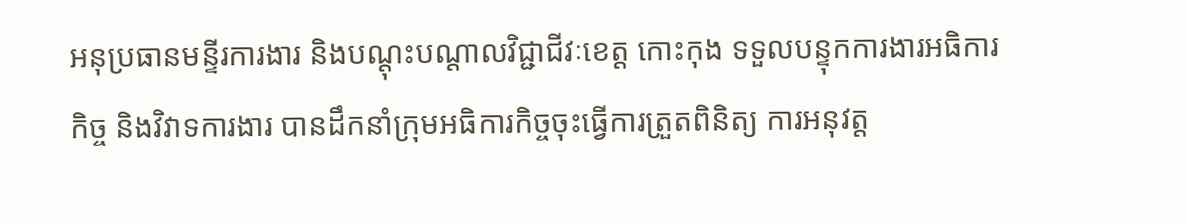អនុប្រធានមន្ទីរការងារ និងបណ្ដុះបណ្ដាលវិជ្ជាជីវៈខេត្ត កោះកុង ទទួលបន្ទុកការងារអធិការកិច្ច និងវិវាទការងារ បានដឹកនាំក្រុមអធិការកិច្ចចុះធ្វើការត្រួតពិនិត្យ ការអនុវត្ត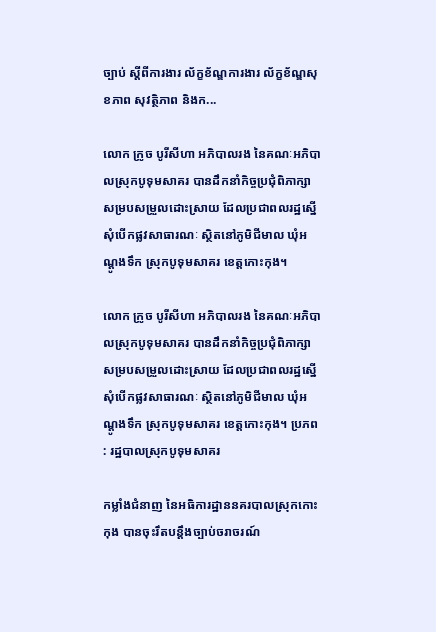ច្បាប់ ស្ដីពីការងារ ល័ក្ខខ័ណ្ឌការងារ ល័ក្ខខ័ណ្ឌសុខភាព សុវត្ថិភាព និងក...

លោក ក្រូច បូរីសីហា អភិបាលរង នៃគណៈអភិបាលស្រុកបូទុមសាគរ បានដឹកនាំកិច្ចប្រជុំពិភាក្សា សម្របសម្រួលដោះស្រាយ ដែលប្រជាពលរដ្ឋស្នើសុំបើកផ្លវសាធារណៈ ស្ថិតនៅភូមិជីមាល ឃុំអណ្ដូងទឹក ស្រុកបូទុមសាគរ ខេត្តកោះកុង។

លោក ក្រូច បូរីសីហា អភិបាលរង នៃគណៈអភិបាលស្រុកបូទុមសាគរ បានដឹកនាំកិច្ចប្រជុំពិភាក្សា សម្របសម្រួលដោះស្រាយ ដែលប្រជាពលរដ្ឋស្នើសុំបើកផ្លវសាធារណៈ ស្ថិតនៅភូមិជីមាល ឃុំអណ្ដូងទឹក ស្រុកបូទុមសាគរ ខេត្តកោះកុង។ ប្រភព : រដ្ឋបាលស្រុកបូទុមសាគរ

កម្លាំងជំនាញ នៃអធិការដ្ឋាននគរបាលស្រុកកោះកុង បានចុះរឹតបន្តឹងច្បាប់ចរាចរណ៍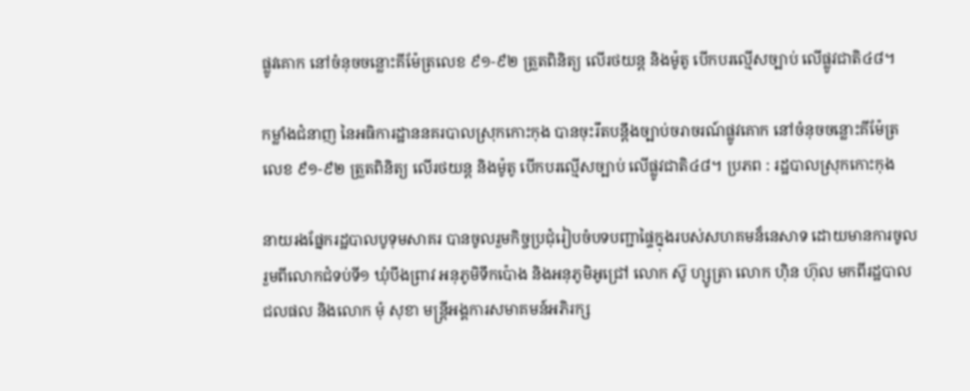ផ្លូវគោក នៅចំនុចចន្លោះគីម៉ែត្រលេខ ៩១-៩២ ត្រួតពិនិត្យ លើរថយន្ត និងម៉ូតូ បើកបរល្មើសច្បាប់ លើផ្លូវជាតិ៤៨។

កម្លាំងជំនាញ នៃអធិការដ្ឋាននគរបាលស្រុកកោះកុង បានចុះរឹតបន្តឹងច្បាប់ចរាចរណ៍ផ្លូវគោក នៅចំនុចចន្លោះគីម៉ែត្រលេខ ៩១-៩២ ត្រួតពិនិត្យ លើរថយន្ត និងម៉ូតូ បើកបរល្មើសច្បាប់ លើផ្លូវជាតិ៤៨។ ប្រភព : រដ្ឋបាលស្រុកកោះកុង

នាយរងផ្នែករដ្ឋបាលបូទុមសាគរ បានចូលរួមកិច្ចប្រជុំរៀបចំបទបញ្ជាផ្ទៃក្នុងរបស់សហគមន៏នេសាទ ដោយមានការចូលរួមពីលោកជំទប់ទី១ ឃុំបឹងព្រាវ អនុភូមិទឹកប៉ោង និងអនុភូមិអូជ្រៅ លោក ស៊ូ ហ្សូត្រា លោក ហ៊ិន ហ៊ុល មកពីរដ្ឋបាលជលផល និងលោក មុំ សុខា មន្រ្តីអង្គការសមាគមន៍អភិរក្ស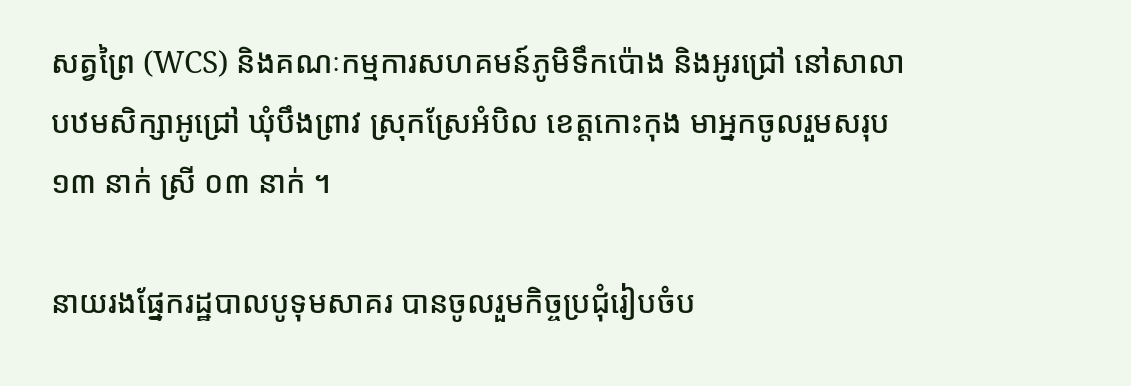សត្វព្រៃ (WCS) និងគណៈកម្មការសហគមន៍ភូមិទឹកប៉ោង និងអូរជ្រៅ នៅសាលាបឋមសិក្សាអូជ្រៅ ឃុំបឹងព្រាវ ស្រុកស្រែអំបិល ខេត្តកោះកុង មាអ្នកចូលរួមសរុប ១៣ នាក់ ស្រី ០៣ នាក់ ។

នាយរងផ្នែករដ្ឋបាលបូទុមសាគរ បានចូលរួមកិច្ចប្រជុំរៀបចំប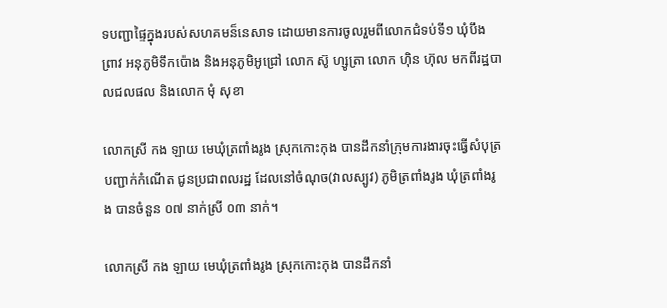ទបញ្ជាផ្ទៃក្នុងរបស់សហគមន៏នេសាទ ដោយមានការចូលរួមពីលោកជំទប់ទី១ ឃុំបឹងព្រាវ អនុភូមិទឹកប៉ោង និងអនុភូមិអូជ្រៅ លោក ស៊ូ ហ្សូត្រា លោក ហ៊ិន ហ៊ុល មកពីរដ្ឋបាលជលផល និងលោក មុំ សុខា

លោកស្រី កង ឡាយ មេឃុំត្រពាំងរូង ស្រុកកោះកុង បានដឹកនាំក្រុមការងារចុះធ្វើសំបុត្របញ្ជាក់កំណើត ជូនប្រជាពលរដ្ឋ ដែលនៅចំណុច(វាលស្បូវ) ភូមិត្រពាំងរូង ឃុំត្រពាំងរូង បានចំនួន ០៧ នាក់ស្រី ០៣ នាក់។

លោកស្រី កង ឡាយ មេឃុំត្រពាំងរូង ស្រុកកោះកុង បានដឹកនាំ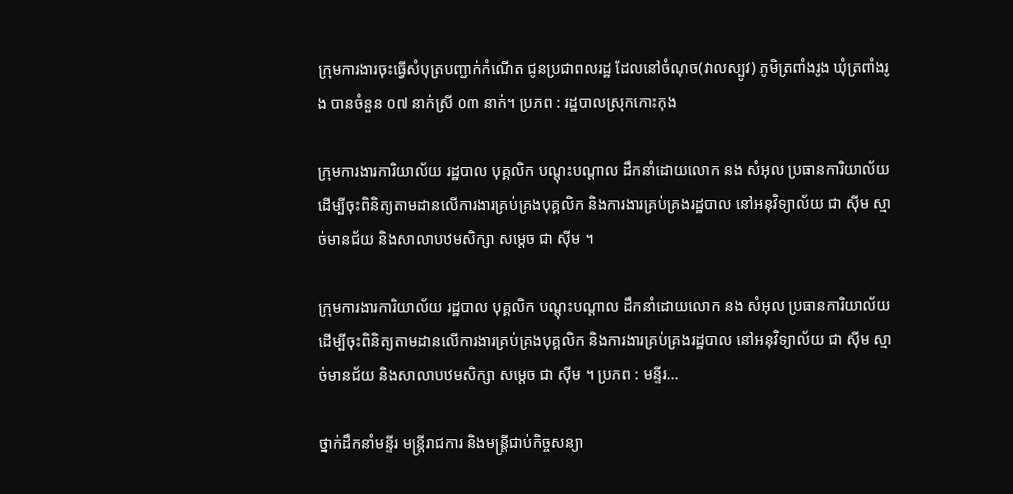ក្រុមការងារចុះធ្វើសំបុត្របញ្ជាក់កំណើត ជូនប្រជាពលរដ្ឋ ដែលនៅចំណុច(វាលស្បូវ) ភូមិត្រពាំងរូង ឃុំត្រពាំងរូង បានចំនួន ០៧ នាក់ស្រី ០៣ នាក់។ ប្រភព : រដ្ឋបាលស្រុកកោះកុង

ក្រុមការងារការិយាល័យ រដ្ឋបាល បុគ្គលិក បណ្តុះបណ្តាល ដឹកនាំដោយលោក នង សំអុល ប្រធានការិយាល័យ ដើម្បីចុះពិនិត្យតាមដានលើការងារគ្រប់គ្រងបុគ្គលិក និងការងារគ្រប់គ្រងរដ្ឋបាល នៅអនុវិទ្យាល័យ ជា ស៊ីម ស្មាច់មានជ័យ និងសាលាបឋមសិក្សា សម្តេច ជា ស៊ីម ។

ក្រុមការងារការិយាល័យ រដ្ឋបាល បុគ្គលិក បណ្តុះបណ្តាល ដឹកនាំដោយលោក នង សំអុល ប្រធានការិយាល័យ ដើម្បីចុះពិនិត្យតាមដានលើការងារគ្រប់គ្រងបុគ្គលិក និងការងារគ្រប់គ្រងរដ្ឋបាល នៅអនុវិទ្យាល័យ ជា ស៊ីម ស្មាច់មានជ័យ និងសាលាបឋមសិក្សា សម្តេច ជា ស៊ីម ។ ប្រភព : មន្ទីរ...

ថ្នាក់ដឹកនាំមន្ទីរ មន្ត្រីរាជការ និងមន្ត្រីជាប់កិច្ចសន្យា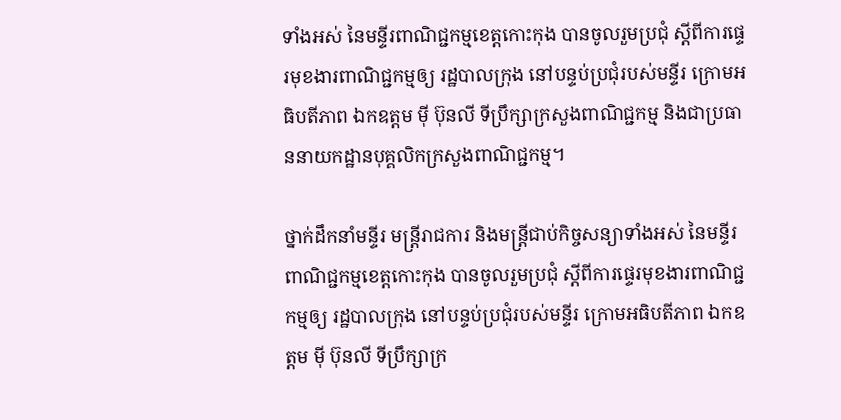ទាំងអស់ នៃមន្ទីរពាណិជ្ជកម្មខេត្តកោះកុង បានចូលរួមប្រជុំ ស្តីពីការផ្ទេរមុខងារពាណិជ្ជកម្មឲ្យ រដ្ឋបាលក្រុង នៅបន្ទប់ប្រជុំរបស់មន្ទីរ ក្រោមអធិបតីភាព ឯកឧត្តម ម៉ី ប៊ុនលី ទីប្រឹក្សាក្រសួងពាណិជ្ជកម្ម និងជាប្រធាននាយកដ្ឋានបុគ្គលិកក្រសួងពាណិជ្ជកម្ម។

ថ្នាក់ដឹកនាំមន្ទីរ មន្ត្រីរាជការ និងមន្ត្រីជាប់កិច្ចសន្យាទាំងអស់ នៃមន្ទីរពាណិជ្ជកម្មខេត្តកោះកុង បានចូលរួមប្រជុំ ស្តីពីការផ្ទេរមុខងារពាណិជ្ជកម្មឲ្យ រដ្ឋបាលក្រុង នៅបន្ទប់ប្រជុំរបស់មន្ទីរ ក្រោមអធិបតីភាព ឯកឧត្តម ម៉ី ប៊ុនលី ទីប្រឹក្សាក្រ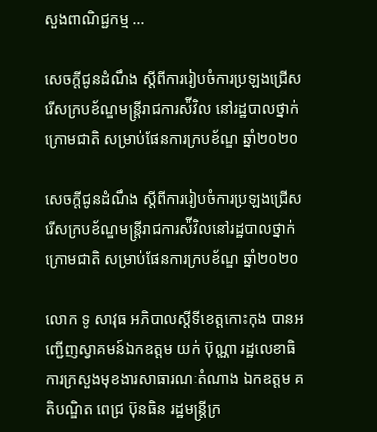សួងពាណិជ្ជកម្ម ...

សេចក្តីជូនដំណឹង ស្តីពីការរៀបចំការប្រឡងជ្រើសរើសក្របខ័ណ្ឌមន្ត្រីរាជការស៉ីវិល នៅរដ្ឋបាលថ្នាក់ក្រោមជាតិ សម្រាប់ផែនការក្របខ័ណ្ឌ ឆ្នាំ២០២០

សេចក្តីជូនដំណឹង ស្តីពីការរៀបចំការប្រឡងជ្រើសរើសក្របខ័ណ្ឌមន្ត្រីរាជការស៉ីវិលនៅរដ្ឋបាលថ្នាក់ក្រោមជាតិ សម្រាប់ផែនការក្របខ័ណ្ឌ ឆ្នាំ២០២០

លោក ទូ សាវុធ អភិបាលស្តីទីខេត្តកោះកុង បានអញ្ជើញស្វាគមន៍ឯកឧត្តម យក់ ប៊ុណ្ណា រដ្ឋលេខាធិការក្រសួងមុខងារសាធារណៈតំណាង ឯកឧត្តម គតិបណ្ឌិត ពេជ្រ ប៊ុនធិន រដ្ឋមន្ត្រីក្រ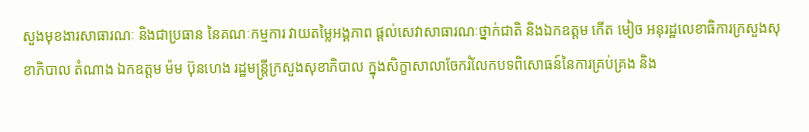សួងមុខងារសាធារណៈ និងជាប្រធាន នៃគណៈកម្មការ វាយតម្លៃអង្គភាព ផ្តល់សេវាសាធារណៈថ្នាក់ជាតិ និងឯកឧត្តម កើត មៀច អនុរដ្ឋលេខាធិការក្រសួងសុខាភិបាល តំណាង ឯកឧត្តម ម៉ម ប៊ុនហេង រដ្ឋមន្ត្រីក្រសួងសុខាភិបាល ក្នុងសិក្ខាសាលាចែករំលែកបទពិសោធន៍នៃការគ្រប់គ្រង និង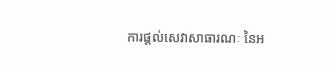ការផ្តល់សេវាសាធារណៈ នៃអ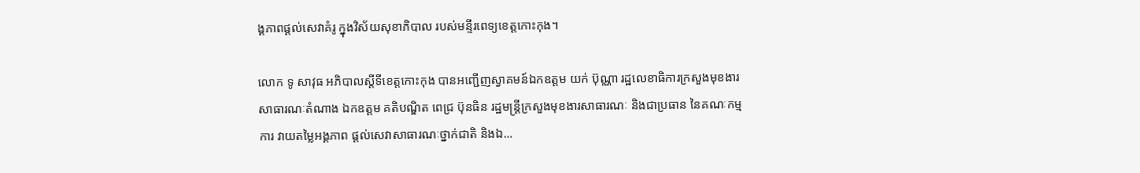ង្គភាពផ្តល់សេវាគំរូ ក្នុងវិស័យសុខាភិបាល របស់មន្ទីរពេទ្យខេត្តកោះកុង។

លោក ទូ សាវុធ អភិបាលស្តីទីខេត្តកោះកុង បានអញ្ជើញស្វាគមន៍ឯកឧត្តម យក់ ប៊ុណ្ណា រដ្ឋលេខាធិការក្រសួងមុខងារសាធារណៈតំណាង ឯកឧត្តម គតិបណ្ឌិត ពេជ្រ ប៊ុនធិន រដ្ឋមន្ត្រីក្រសួងមុខងារសាធារណៈ និងជាប្រធាន នៃគណៈកម្មការ វាយតម្លៃអង្គភាព ផ្តល់សេវាសាធារណៈថ្នាក់ជាតិ និងឯ...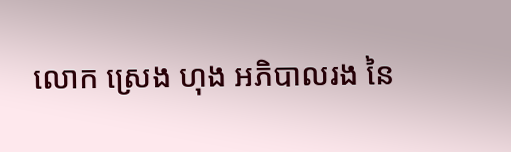លោក ស្រេង ហុង អភិបាលរង នៃ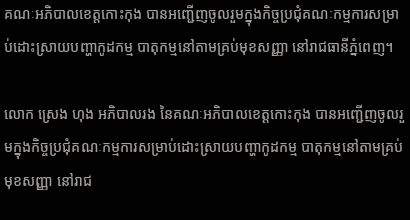គណៈអភិបាលខេត្តកោះកុង បានអញ្ជើញចូលរួមក្នុងកិច្ចប្រជុំគណៈកម្មការសម្រាប់ដោះស្រាយបញ្ហាកូដកម្ម បាតុកម្មនៅតាមគ្រប់មុខសញ្ញា នៅរាជធានីភ្នំពេញ។

លោក ស្រេង ហុង អភិបាលរង នៃគណៈអភិបាលខេត្តកោះកុង បានអញ្ជើញចូលរួមក្នុងកិច្ចប្រជុំគណៈកម្មការសម្រាប់ដោះស្រាយបញ្ហាកូដកម្ម បាតុកម្មនៅតាមគ្រប់មុខសញ្ញា នៅរាជ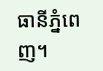ធានីភ្នំពេញ។